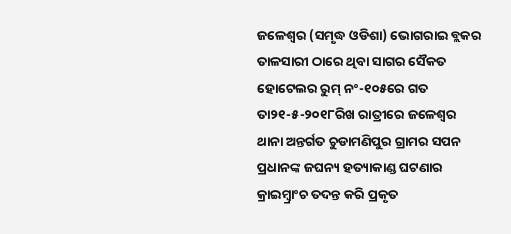ଜଳେଶ୍ୱର (ସମୃଦ୍ଧ ଓଡିଶା) ଭୋଗରାଇ ବ୍ଲକର ତାଳସାରୀ ଠାରେ ଥିବା ସାଗର ସୈକତ ହୋଟେଲର ରୁମ୍ ନଂ-୧୦୫ରେ ଗତ ତା୨୧-୫-୨୦୧୮ରିଖ ରାତ୍ରୀରେ ଜଳେଶ୍ୱର ଥାନା ଅନ୍ତର୍ଗତ ଚୁଡାମଣିପୁର ଗ୍ରାମର ସପନ ପ୍ରଧାନଙ୍କ ଜଘନ୍ୟ ହତ୍ୟାକାଣ୍ଡ ଘଟଣାର କ୍ରାଇମ୍ବ୍ରାଂଚ ତଦନ୍ତ କରି ପ୍ରକୃତ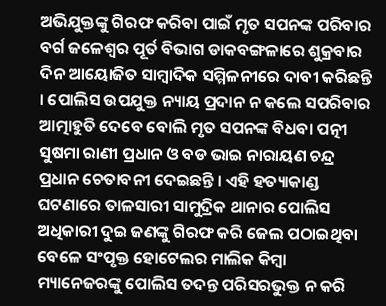ଅଭିଯୁକ୍ତଙ୍କୁ ଗିରଫ କରିବା ପାଇଁ ମୃତ ସପନଙ୍କ ପରିବାର ବର୍ଗ ଜଳେଶ୍ୱର ପୂର୍ତ ବିଭାଗ ଡାକବଙ୍ଗଳାରେ ଶୁକ୍ରବାର ଦିନ ଆୟୋଜିତ ସାମ୍ବାଦିକ ସମ୍ମିଳନୀରେ ଦାବୀ କରିଛନ୍ତି । ପୋଲିସ ଉପଯୁକ୍ତ ନ୍ୟାୟ ପ୍ରଦାନ ନ କଲେ ସପରିବାର ଆତ୍ମାହୁତି ଦେବେ ବୋଲି ମୃତ ସପନଙ୍କ ବିଧବା ପତ୍ନୀ ସୁଷମା ରାଣୀ ପ୍ରଧାନ ଓ ବଡ ଭାଇ ନାରାୟଣ ଚନ୍ଦ୍ର ପ୍ରଧାନ ଚେତାବନୀ ଦେଇଛନ୍ତି । ଏହି ହତ୍ୟାକାଣ୍ଡ ଘଟଣାରେ ତାଳସାରୀ ସାମୁଦ୍ରିକ ଥାନାର ପୋଲିସ ଅଧିକାରୀ ଦୁଇ ଜଣଙ୍କୁ ଗିରଫ କରି ଜେଲ ପଠାଇଥିବା ବେଳେ ସଂପୃକ୍ତ ହୋଟେଲର ମାଲିକ କିମ୍ବା ମ୍ୟାନେଜରଙ୍କୁ ପୋଲିସ ତଦନ୍ତ ପରିସରଭୁକ୍ତ ନ କରି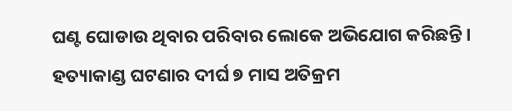ଘଣ୍ଟ ଘୋଡାଉ ଥିବାର ପରିବାର ଲୋକେ ଅଭିଯୋଗ କରିଛନ୍ତି । ହତ୍ୟାକାଣ୍ଡ ଘଟଣାର ଦୀର୍ଘ ୭ ମାସ ଅତିକ୍ରମ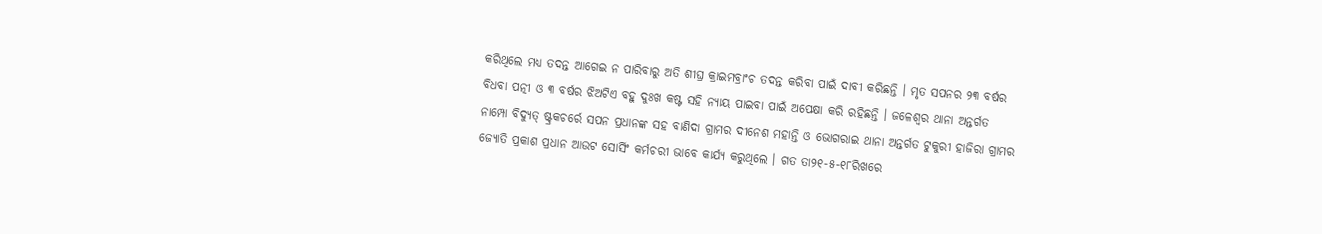କରିଥିଲେ ମଧ୍ୟ ତଦନ୍ତ ଆଗେଇ ନ ପାରିବାରୁ ଅତି ଶୀଘ୍ର କ୍ରାଇମବ୍ରାଂଚ ତଦନ୍ତ କରିବା ପାଇଁ ଦାବୀ କରିଛନ୍ତି । ମୃତ ସପନର ୨୩ ବର୍ଷର ବିଧବା ପତ୍ନୀ ଓ ୩ ବର୍ଷର ଝିଅଟିଏ ବହୁ ଦୁଃଖ କଷ୍ଟ ସହି ନ୍ୟାୟ ପାଇବା ପାଇଁ ଅପେକ୍ଷା କରି ରହିଛନ୍ତି । ଜଳେଶ୍ୱର ଥାନା ଅନ୍ତର୍ଗତ ନାମ୍ପୋ ବିଦ୍ୟୁତ୍ ଷ୍ଟ୍ରକଚର୍ରେ ସପନ ପ୍ରଧାନଙ୍କ ସହ ବାଣିଦା ଗ୍ରାମର ଦୀନେଶ ମହାନ୍ତି ଓ ଭୋଗରାଇ ଥାନା ଅନ୍ତର୍ଗତ ଟୁକୁରୀ ହାଜିରା ଗ୍ରାମର ଜ୍ୟୋତି ପ୍ରକାଶ ପ୍ରଧାନ ଆଉଟ ସୋର୍ସିଂ କର୍ମଚରୀ ଭାବେ କାର୍ଯ୍ୟ କରୁଥିଲେ । ଗତ ତା୨୧-୫-୧୮ରିଖରେ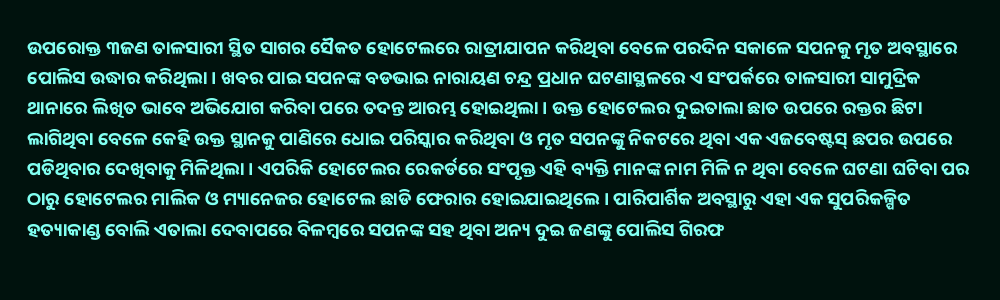ଉପରୋକ୍ତ ୩ଜଣ ତାଳସାରୀ ସ୍ଥିତ ସାଗର ସୈକତ ହୋଟେଲରେ ରାତ୍ରୀଯାପନ କରିଥିବା ବେଳେ ପରଦିନ ସକାଳେ ସପନକୁ ମୃତ ଅବସ୍ଥାରେ ପୋଲିସ ଉଦ୍ଧାର କରିଥିଲା । ଖବର ପାଇ ସପନଙ୍କ ବଡଭାଇ ନାରାୟଣ ଚନ୍ଦ୍ର ପ୍ରଧାନ ଘଟଣାସ୍ଥଳରେ ଏ ସଂପର୍କରେ ତାଳସାରୀ ସାମୁଦ୍ରିକ ଥାନାରେ ଲିଖିତ ଭାବେ ଅଭିଯୋଗ କରିବା ପରେ ତଦନ୍ତ ଆରମ୍ଭ ହୋଇଥିଲା । ଉକ୍ତ ହୋଟେଲର ଦୁଇତାଲା ଛାତ ଉପରେ ରକ୍ତର ଛିଟା ଲାଗିଥିବା ବେଳେ କେହି ଉକ୍ତ ସ୍ଥାନକୁ ପାଣିରେ ଧୋଇ ପରିସ୍କାର କରିଥିବା ଓ ମୃତ ସପନଙ୍କୁ ନିକଟରେ ଥିବା ଏକ ଏଜବେଷ୍ଟସ୍ ଛପର ଉପରେ ପଡିଥିବାର ଦେଖିବାକୁ ମିଳିଥିଲା । ଏପରିକି ହୋଟେଲର ରେକର୍ଡରେ ସଂପୃକ୍ତ ଏହି ବ୍ୟକ୍ତି ମାନଙ୍କ ନାମ ମିଳି ନ ଥିବା ବେଳେ ଘଟଣା ଘଟିବା ପର ଠାରୁ ହୋଟେଲର ମାଲିକ ଓ ମ୍ୟାନେଜର ହୋଟେଲ ଛାଡି ଫେରାର ହୋଇଯାଇଥିଲେ । ପାରିପାର୍ଶିକ ଅବସ୍ଥାରୁ ଏହା ଏକ ସୁପରିକଳ୍ପିତ ହତ୍ୟାକାଣ୍ଡ ବୋଲି ଏତାଲା ଦେବାପରେ ବିଳମ୍ବରେ ସପନଙ୍କ ସହ ଥିବା ଅନ୍ୟ ଦୁଇ ଜଣଙ୍କୁ ପୋଲିସ ଗିରଫ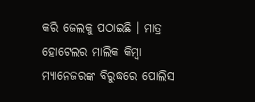କରି ଜେଲକୁ ପଠାଇଛି । ମାତ୍ର ହୋଟେଲର ମାଲିକ କିମ୍ବା ମ୍ୟାନେଜରଙ୍କ ବିରୁଦ୍ଧରେ ପୋଲିସ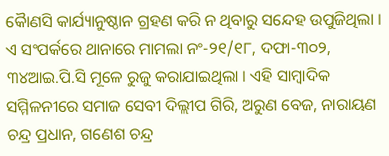କୈାଣସି କାର୍ଯ୍ୟାନୁଷ୍ଠାନ ଗ୍ରହଣ କରି ନ ଥିବାରୁ ସନ୍ଦେହ ଉପୁଜିଥିଲା । ଏ ସଂପର୍କରେ ଥାନାରେ ମାମଲା ନଂ-୨୧/୧୮, ଦଫା-୩୦୨, ୩୪ଆଇ.ପି.ସି ମୂଳେ ରୁଜୁ କରାଯାଇଥିଲା । ଏହି ସାମ୍ବାଦିକ ସମ୍ମିଳନୀରେ ସମାଜ ସେବୀ ଦିଲ୍ଲୀପ ଗିରି, ଅରୁଣ ବେଜ, ନାରାୟଣ ଚନ୍ଦ୍ର ପ୍ରଧାନ, ଗଣେଶ ଚନ୍ଦ୍ର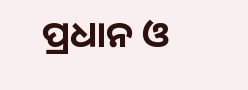ପ୍ରଧାନ ଓ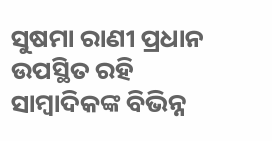ସୁଷମା ରାଣୀ ପ୍ରଧାନ ଉପସ୍ଥିତ ରହି ସାମ୍ବାଦିକଙ୍କ ବିଭିନ୍ନ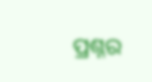ପ୍ରଶ୍ନର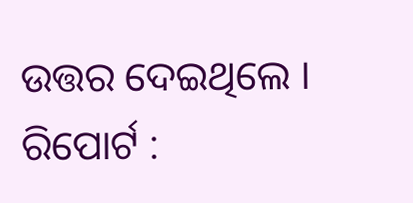ଉତ୍ତର ଦେଇଥିଲେ ।
ରିପୋର୍ଟ :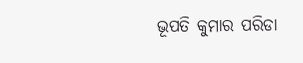ଭୂପତି କୁମାର ପରିଡା